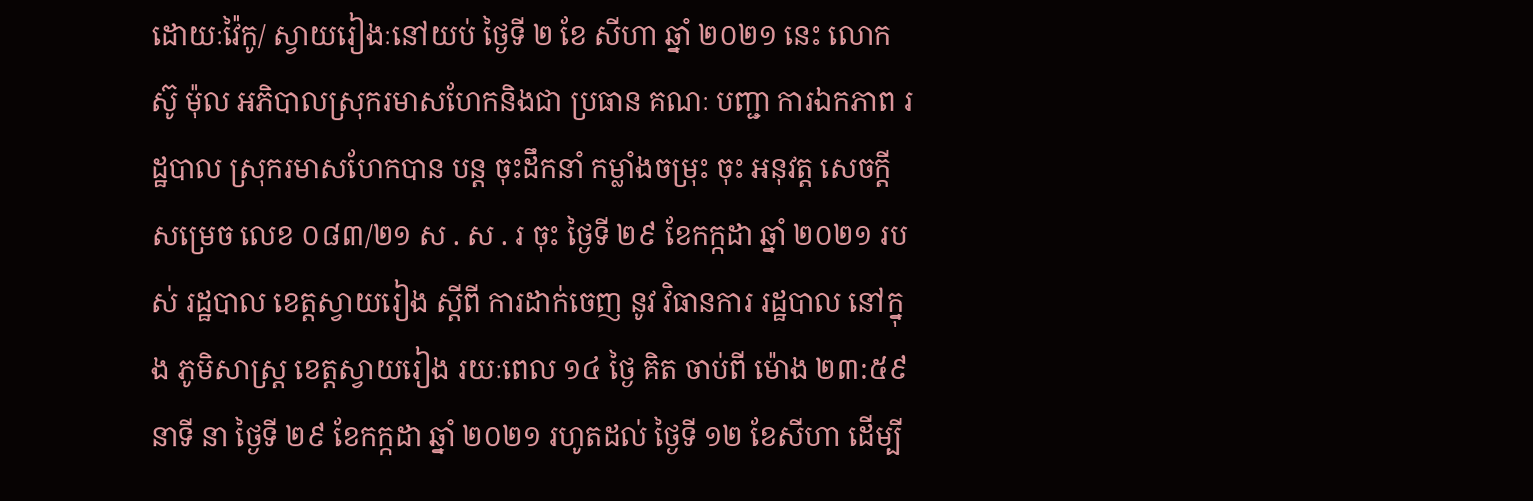ដោយៈវ៉ៃកូ/ ស្វាយរៀងៈនៅយប់ ថ្ងៃទី ២ ខែ សីហា ឆ្នាំ ២០២១ នេះ លោក ស៊ូ ម៉ុល អភិបាលស្រុករមាសហែកនិងជា ប្រធាន គណៈ បញ្ជា ការឯកភាព រដ្ឋបាល ស្រុករមាសហែកបាន បន្ត ចុះដឹកនាំ កម្លាំងចម្រុះ ចុះ អនុវត្ត សេចក្តីសម្រេច លេខ ០៨៣/២១ ស . ស . រ ចុះ ថ្ងៃទី ២៩ ខែកក្កដា ឆ្នាំ ២០២១ របស់ រដ្ឋបាល ខេត្តស្វាយរៀង ស្តីពី ការដាក់ចេញ នូវ វិធានការ រដ្ឋបាល នៅក្នុង ភូមិសាស្ត្រ ខេត្តស្វាយរៀង រយៈពេល ១៤ ថ្ងៃ គិត ចាប់ពី ម៉ោង ២៣:៥៩ នាទី នា ថ្ងៃទី ២៩ ខែកក្កដា ឆ្នាំ ២០២១ រហូតដល់ ថ្ងៃទី ១២ ខែសីហា ដើម្បី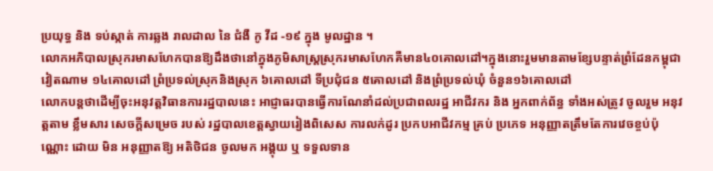ប្រយុទ្ធ និង ទប់ស្កាត់ ការឆ្លង រាលដាល នៃ ជំងឺ កូ វីដ -១៩ ក្នុង មូលដ្ឋាន ។
លោកអភិបាលស្រុករមាសហែកបានឱ្យដឹងថានៅក្នុងភូមិសាស្ត្រស្រុករមាសហែកគឺមាន៤០គោលដៅ។ក្នុងនោះរួមមានតាមខ្សែបន្ទាត់ព្រំដែនកម្ពុជាវៀតណាម ១៤គោលដៅ ព្រំប្រទល់ស្រុកនិងស្រុក ៦គោលដៅ ទីប្រជុំជន ៥គោលដៅ និងព្រំប្រទល់ឃុំ ចំនួន១៦គោលដៅ
លោកបន្តថាដើម្បីចុះអនុវត្តវិធានការរដ្ឋបាលនេះ អាជ្ញាធរបានធ្វើការណែនាំដល់ប្រជាពលរដ្ឋ អាជីវករ និង អ្នកពាក់ព័ន្ធ ទាំងអស់ត្រូវ ចូលរួម អនុវត្តតាម ខ្លឹមសារ សេចក្តីសម្រេច របស់ រដ្ឋបាលខេត្តស្វាយរៀងពិសេស ការលក់ដូរ ប្រកបអាជីវកម្ម គ្រប់ ប្រភេទ អនុញ្ញាតត្រឹមតែការវេចខ្ចប់ប៉ុណ្ណោះ ដោយ មិន អនុញ្ញាតឱ្យ អតិថិជន ចូលមក អង្គុយ ឬ ទទួលទាន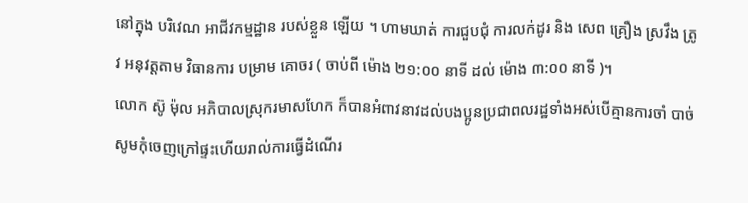នៅក្នុង បរិវេណ អាជីវកម្មដ្ឋាន របស់ខ្លួន ឡើយ ។ ហាមឃាត់ ការជួបជុំ ការលក់ដូរ និង សេព គ្រឿង ស្រវឹង ត្រូវ អនុវត្តតាម វិធានការ បម្រាម គោចរ ( ចាប់ពី ម៉ោង ២១:០០ នាទី ដល់ ម៉ោង ៣:០០ នាទី )។
លោក ស៊ូ ម៉ុល អភិបាលស្រុករមាសហែក ក៏បានអំពាវនាវដល់បងប្អូនប្រជាពលរដ្ឋទាំងអស់បើគ្មានការចាំ បាច់សូមកុំចេញក្រៅផ្ទះហើយរាល់ការធ្វើដំណើរ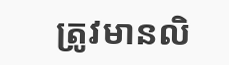ត្រូវមានលិ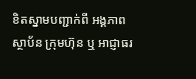ខិតស្នាមបញ្ជាក់ពី អង្គភាព ស្ថាប័ន ក្រុមហ៊ុន ឬ អាជ្ញាធរ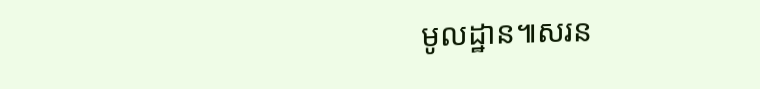មូលដ្ឋាន៕សរន